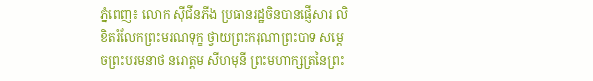ភ្នំពេញ៖ លោក ស៊ីជីនភីង ប្រធានរដ្ឋចិនបានផ្ញើសារ លិខិតរំលែកព្រះមរណទុក្ខ ថ្វាយព្រះករុណាព្រះបាទ សម្តេចព្រះបរមនាថ នរោត្តម សីហមុនី ព្រះមហាក្សត្រនៃព្រះ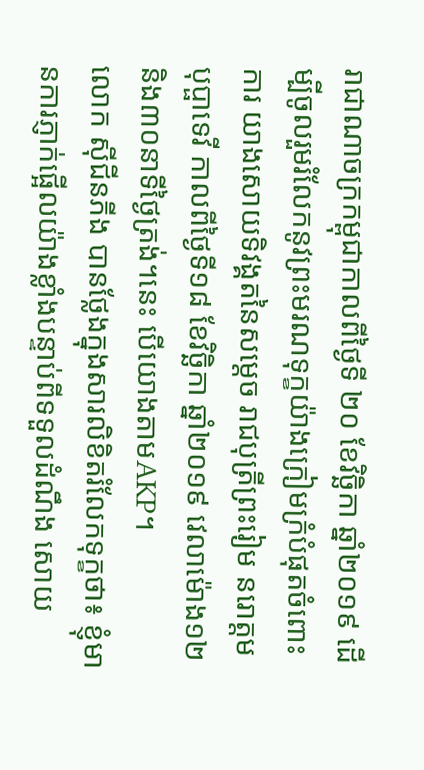រាជាណាចក្រកម្ពុជាកាលពីថ្ងៃទី ២០ ខែវិច្ឆិកា ឆ្នាំ២០១៩ ដើម្បីចូលរួមរំលែកនូវព្រះមរណទុក្ខយ៉ាងក្រៀមក្រំបំផុតចំពោះការ យាងសោយទិវង្គតនៃសម្តេច រាជបុត្រីព្រះរៀម នរោត្តម បុប្ផាទេវី កាលពីថ្ងៃទី១៨ ខែវិច្ឆិកា ឆ្នាំ២០១៩ វេលាម៉ោង១២ និង៣០នាទីថ្ងៃត្រង់។នេះ បេីយោងតាមAKP។
លោក ស៊ីជីនភីង បានថែ្លងក្នុងសារលិខិតរំលែកទុក្ខថា៖ ខ្ញុំមានការភ្ញាក់ផ្អើលយ៉ាងខ្លាំងបន្ទាប់ពីទទួលដំណឹង សោយ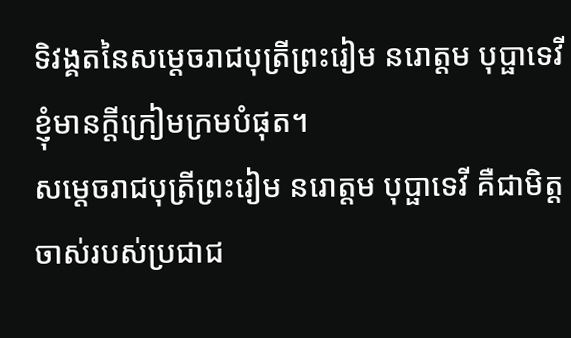ទិវង្គតនៃសម្តេចរាជបុត្រីព្រះរៀម នរោត្តម បុប្ផាទេវី ខ្ញុំមានក្តីក្រៀមក្រមបំផុត។
សម្តេចរាជបុត្រីព្រះរៀម នរោត្តម បុប្ផាទេវី គឺជាមិត្តចាស់របស់ប្រជាជ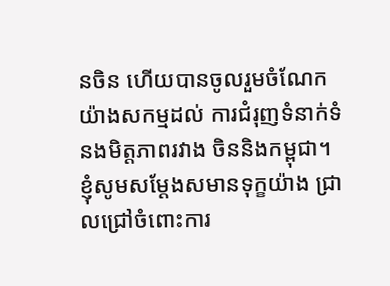នចិន ហើយបានចូលរួមចំណែកយ៉ាងសកម្មដល់ ការជំរុញទំនាក់ទំនងមិត្តភាពរវាង ចិននិងកម្ពុជា។
ខ្ញុំសូមសម្តែងសមានទុក្ខយ៉ាង ជ្រាលជ្រៅចំពោះការ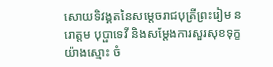សោយទិវង្គតនៃសម្តេចរាជបុត្រីព្រះរៀម នរោត្តម បុប្ផាទេវី និងសម្តែងការសួរសុខទុក្ខយ៉ាងស្មោះ ចំ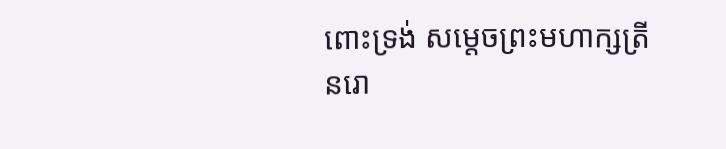ពោះទ្រង់ សម្តេចព្រះមហាក្សត្រី នរោ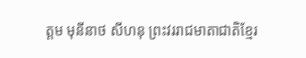ត្តម មុនីនាថ សីហនុ ព្រះវររាជមាតាជាតិខ្មែរ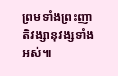ព្រមទាំងព្រះញាតិវង្សានុវង្សទាំងអស់៕